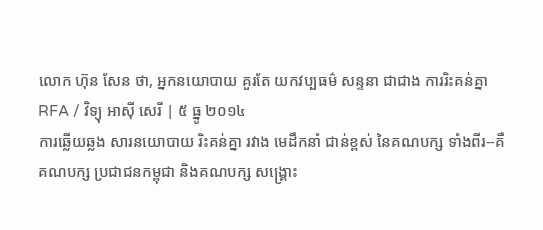លោក ហ៊ុន សែន ថា, អ្នកនយោបាយ គួរតែ យកវប្បធម៌ សន្ទនា ជាជាង ការរិះគន់គ្នា
RFA / វិទ្យុ អាស៊ី សេរី | ៥ ធ្នូ ២០១៤
ការឆ្លើយឆ្លង សារនយោបាយ រិះគន់គ្នា រវាង មេដឹកនាំ ជាន់ខ្ពស់ នៃគណបក្ស ទាំងពីរ--គឺ គណបក្ស ប្រជាជនកម្ពុជា និងគណបក្ស សង្គ្រោះ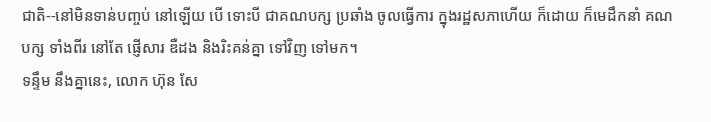ជាតិ--នៅមិនទាន់បញ្ចប់ នៅឡើយ បើ ទោះបី ជាគណបក្ស ប្រឆាំង ចូលធ្វើការ ក្នុងរដ្ឋសភាហើយ ក៏ដោយ ក៏មេដឹកនាំ គណបក្ស ទាំងពីរ នៅតែ ផ្ញើសារ ឌឺដង និងរិះគន់គ្នា ទៅវិញ ទៅមក។
ទន្ទឹម នឹងគ្នានេះ, លោក ហ៊ុន សែ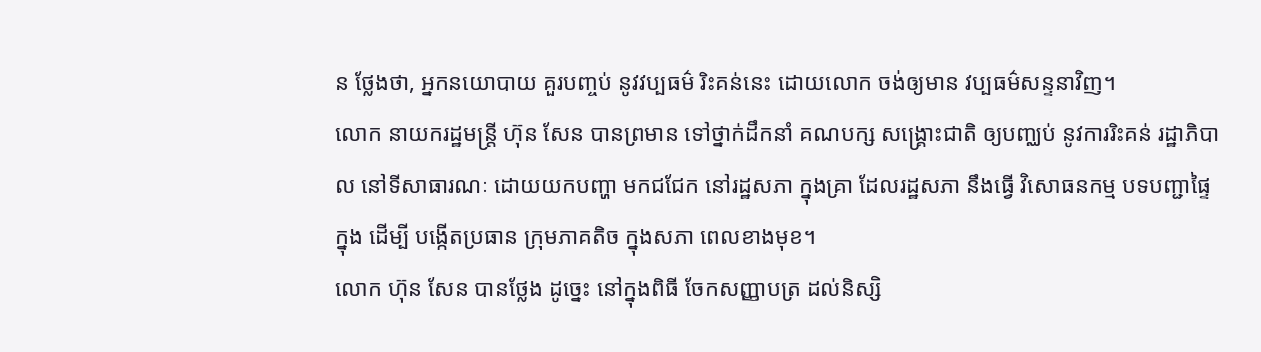ន ថ្លែងថា, អ្នកនយោបាយ គួរបញ្ចប់ នូវវប្បធម៌ រិះគន់នេះ ដោយលោក ចង់ឲ្យមាន វប្បធម៌សន្ទនាវិញ។
លោក នាយករដ្ឋមន្ត្រី ហ៊ុន សែន បានព្រមាន ទៅថ្នាក់ដឹកនាំ គណបក្ស សង្គ្រោះជាតិ ឲ្យបញ្ឈប់ នូវការរិះគន់ រដ្ឋាភិបាល នៅទីសាធារណៈ ដោយយកបញ្ហា មកជជែក នៅរដ្ឋសភា ក្នុងគ្រា ដែលរដ្ឋសភា នឹងធ្វើ វិសោធនកម្ម បទបញ្ជាផ្ទៃក្នុង ដើម្បី បង្កើតប្រធាន ក្រុមភាគតិច ក្នុងសភា ពេលខាងមុខ។
លោក ហ៊ុន សែន បានថ្លែង ដូច្នេះ នៅក្នុងពិធី ចែកសញ្ញាបត្រ ដល់និស្សិ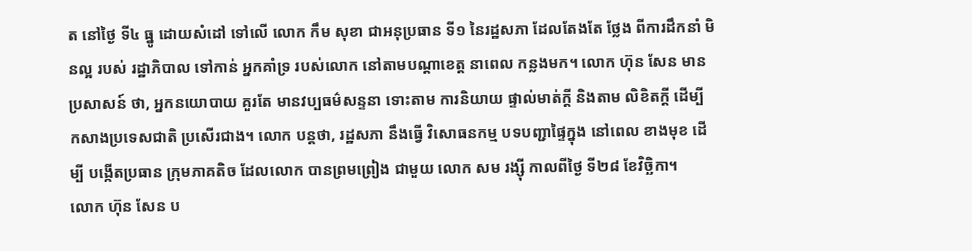ត នៅថ្ងៃ ទី៤ ធ្នូ ដោយសំដៅ ទៅលើ លោក កឹម សុខា ជាអនុប្រធាន ទី១ នៃរដ្ឋសភា ដែលតែងតែ ថ្លែង ពីការដឹកនាំ មិនល្អ របស់ រដ្ឋាភិបាល ទៅកាន់ អ្នកគាំទ្រ របស់លោក នៅតាមបណ្ដាខេត្ត នាពេល កន្លងមក។ លោក ហ៊ុន សែន មានប្រសាសន៍ ថា, អ្នកនយោបាយ គួរតែ មានវប្បធម៌សន្ទនា ទោះតាម ការនិយាយ ផ្ទាល់មាត់ក្ដី និងតាម លិខិតក្ដី ដើម្បី កសាងប្រទេសជាតិ ប្រសើរជាង។ លោក បន្តថា, រដ្ឋសភា នឹងធ្វើ វិសោធនកម្ម បទបញ្ជាផ្ទៃក្នុង នៅពេល ខាងមុខ ដើម្បី បង្កើតប្រធាន ក្រុមភាគតិច ដែលលោក បានព្រមព្រៀង ជាមួយ លោក សម រង្ស៊ី កាលពីថ្ងៃ ទី២៨ ខែវិច្ឆិកា។
លោក ហ៊ុន សែន ប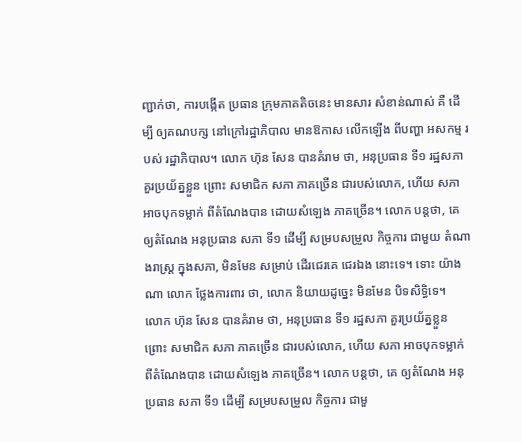ញ្ជាក់ថា, ការបង្កើត ប្រធាន ក្រុមភាគតិចនេះ មានសារ សំខាន់ណាស់ គឺ ដើម្បី ឲ្យគណបក្ស នៅក្រៅរដ្ឋាភិបាល មានឱកាស លើកឡើង ពីបញ្ហា អសកម្ម របស់ រដ្ឋាភិបាល។ លោក ហ៊ុន សែន បានគំរាម ថា, អនុប្រធាន ទី១ រដ្ឋសភា គួរប្រយ័ត្នខ្លួន ព្រោះ សមាជិក សភា ភាគច្រើន ជារបស់លោក, ហើយ សភា អាចបុកទម្លាក់ ពីតំណែងបាន ដោយសំឡេង ភាគច្រើន។ លោក បន្តថា, គេ ឲ្យតំណែង អនុប្រធាន សភា ទី១ ដើម្បី សម្របសម្រួល កិច្ចការ ជាមួយ តំណាងរាស្ត្រ ក្នុងសភា, មិនមែន សម្រាប់ ដើរជេរគេ ជេរឯង នោះទេ។ ទោះ យ៉ាងណា លោក ថ្លែងការពារ ថា, លោក និយាយដូច្នេះ មិនមែន បិទសិទ្ធិទេ។
លោក ហ៊ុន សែន បានគំរាម ថា, អនុប្រធាន ទី១ រដ្ឋសភា គួរប្រយ័ត្នខ្លួន ព្រោះ សមាជិក សភា ភាគច្រើន ជារបស់លោក, ហើយ សភា អាចបុកទម្លាក់ ពីតំណែងបាន ដោយសំឡេង ភាគច្រើន។ លោក បន្តថា, គេ ឲ្យតំណែង អនុប្រធាន សភា ទី១ ដើម្បី សម្របសម្រួល កិច្ចការ ជាមួ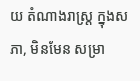យ តំណាងរាស្ត្រ ក្នុងសភា, មិនមែន សម្រា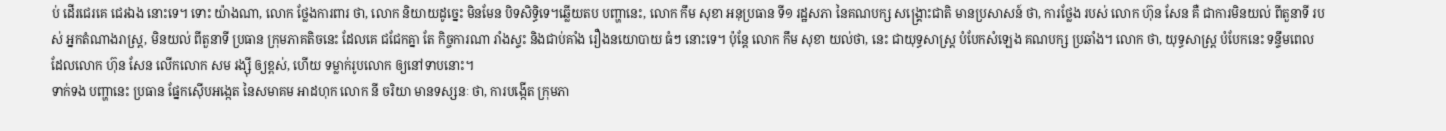ប់ ដើរជេរគេ ជេរឯង នោះទេ។ ទោះ យ៉ាងណា, លោក ថ្លែងការពារ ថា, លោក និយាយដូច្នេះ មិនមែន បិទសិទ្ធិទេ។ឆ្លើយតប បញ្ហានេះ, លោក កឹម សុខា អនុប្រធាន ទី១ រដ្ឋសភា នៃគណបក្ស សង្គ្រោះជាតិ មានប្រសាសន៍ ថា, ការថ្លែង របស់ លោក ហ៊ុន សែន គឺ ជាការមិនយល់ ពីតួនាទី របស់ អ្នកតំណាងរាស្ត្រ, មិនយល់ ពីតួនាទី ប្រធាន ក្រុមភាគតិចនេះ ដែលគេ ជជែកគ្នា តែ កិច្ចការណា រាំងស្ទះ និងជាប់គាំង រឿងនយោបាយ ធំៗ នោះទេ។ ប៉ុន្តែ លោក កឹម សុខា យល់ថា, នេះ ជាយុទ្ធសាស្ត្រ បំបែកសំឡេង គណបក្ស ប្រឆាំង។ លោក ថា, យុទ្ធសាស្ត្រ បំបែកនេះ ទន្ទឹមពេល ដែលលោក ហ៊ុន សែន លើកលោក សម រង្ស៊ី ឲ្យខ្ពស់, ហើយ ទម្លាក់រូបលោក ឲ្យនៅទាបនោះ។
ទាក់ទង បញ្ហានេះ ប្រធាន ផ្នែកស៊ើបអង្កេត នៃសមាគម អាដហុក លោក នី ចរិយា មានទស្សនៈ ថា, ការបង្កើត ក្រុមភា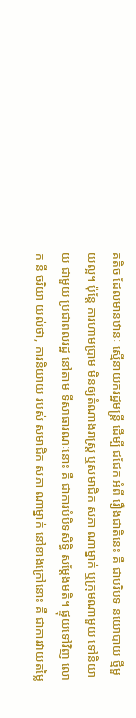គតិច ដែលមានឋានៈ ស្មើនាយករដ្ឋមន្ត្រី ដើម្បី ជជែក អំពី រឿងជាតិនេះ គឺ ជាបរិបទ នយោបាយ ថ្មីមួយល្អ។ ប៉ុន្តែ ការហាមប្រាម មិនឲ្យតំណាងរាស្ត្រ ឬសមាជិក សភា ណាម្នាក់ ឬក្រុមណាមួយ ទៅនិយាយ ជាមួយ ប្រជាពលរដ្ឋ នៅតាម ទីសាធារណៈនោះ គឺ ជាការបំបិទសិទ្ធិ សម្ដែងមតិ។ ផ្ទុយទៅវិញ លោក នី ចរិយា យល់ថា, ការនិយាយ របស់ សមាជិក សភា ណាម្នាក់ នៅខាងក្រៅនោះ គឺ ជាការវាយតម្លៃ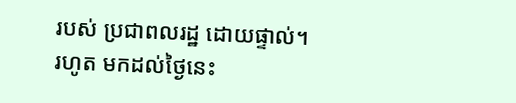របស់ ប្រជាពលរដ្ឋ ដោយផ្ទាល់។
រហូត មកដល់ថ្ងៃនេះ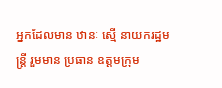អ្នកដែលមាន ឋានៈ ស្មើ នាយករដ្ឋមន្ត្រី រួមមាន ប្រធាន ឧត្ដមក្រុម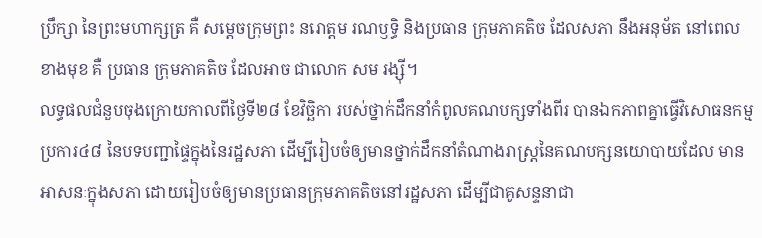ប្រឹក្សា នៃព្រះមហាក្សត្រ គឺ សម្ដេចក្រុមព្រះ នរោត្ដម រណឫទ្ធិ និងប្រធាន ក្រុមភាគតិច ដែលសភា នឹងអនុម័ត នៅពេល ខាងមុខ គឺ ប្រធាន ក្រុមភាគតិច ដែលអាច ជាលោក សម រង្ស៊ី។
លទ្ធផលជំនួបចុងក្រោយកាលពីថ្ងៃទី២៨ ខែវិច្ឆិកា របស់ថ្នាក់ដឹកនាំកំពូលគណបក្សទាំងពីរ បានឯកភាពគ្នាធ្វើវិសោធនកម្មប្រការ៤៨ នៃបទបញ្ជាផ្ទៃក្នុងនៃរដ្ឋសភា ដើម្បីរៀបចំឲ្យមានថ្នាក់ដឹកនាំតំណាងរាស្ត្រនៃគណបក្សនយោបាយដែល មានអាសនៈក្នុងសភា ដោយរៀបចំឲ្យមានប្រធានក្រុមភាគតិចនៅរដ្ឋសភា ដើម្បីជាគូសន្ទនាជា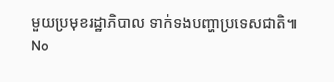មួយប្រមុខរដ្ឋាភិបាល ទាក់ទងបញ្ហាប្រទេសជាតិ៕
No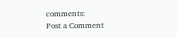comments:
Post a Comment